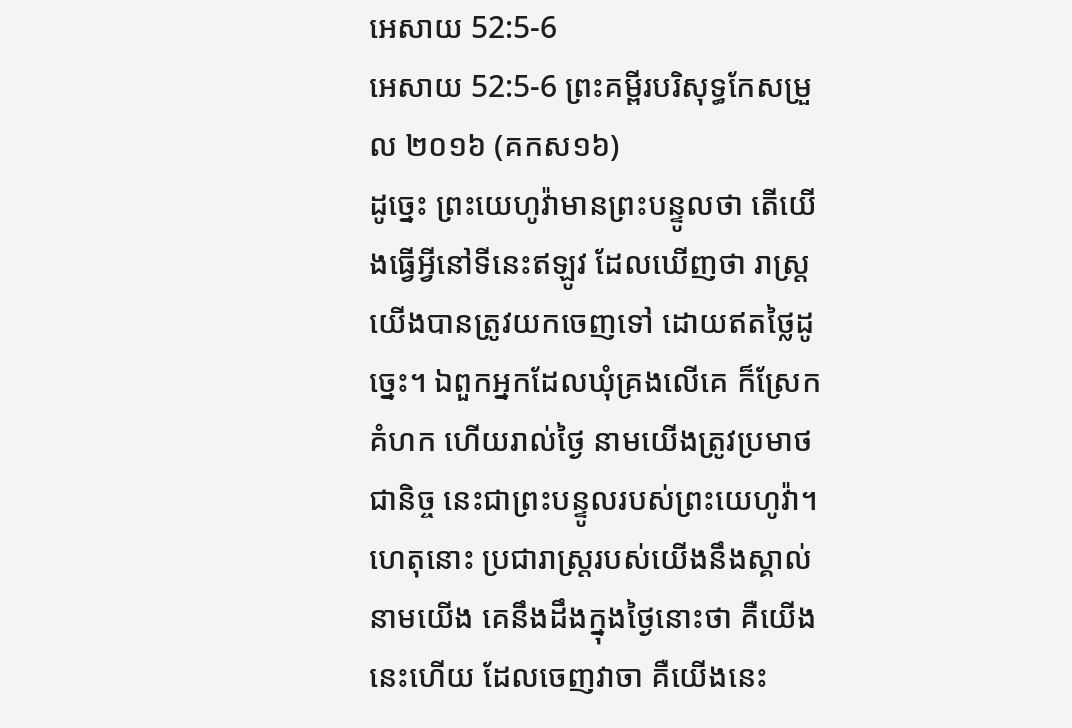អេសាយ 52:5-6
អេសាយ 52:5-6 ព្រះគម្ពីរបរិសុទ្ធកែសម្រួល ២០១៦ (គកស១៦)
ដូច្នេះ ព្រះយេហូវ៉ាមានព្រះបន្ទូលថា តើយើងធ្វើអ្វីនៅទីនេះឥឡូវ ដែលឃើញថា រាស្ត្រយើងបានត្រូវយកចេញទៅ ដោយឥតថ្លៃដូច្នេះ។ ឯពួកអ្នកដែលឃុំគ្រងលើគេ ក៏ស្រែកគំហក ហើយរាល់ថ្ងៃ នាមយើងត្រូវប្រមាថជានិច្ច នេះជាព្រះបន្ទូលរបស់ព្រះយេហូវ៉ា។ ហេតុនោះ ប្រជារាស្ត្ររបស់យើងនឹងស្គាល់នាមយើង គេនឹងដឹងក្នុងថ្ងៃនោះថា គឺយើងនេះហើយ ដែលចេញវាចា គឺយើងនេះ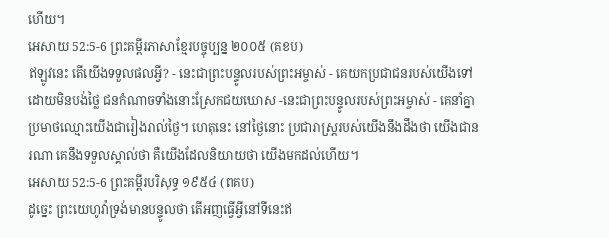ហើយ។
អេសាយ 52:5-6 ព្រះគម្ពីរភាសាខ្មែរបច្ចុប្បន្ន ២០០៥ (គខប)
ឥឡូវនេះ តើយើងទទួលផលអ្វី? - នេះជាព្រះបន្ទូលរបស់ព្រះអម្ចាស់ - គេយកប្រជាជនរបស់យើងទៅ ដោយមិនបង់ថ្លៃ ជនកំណាចទាំងនោះស្រែកជយឃោស -នេះជាព្រះបន្ទូលរបស់ព្រះអម្ចាស់ - គេនាំគ្នាប្រមាថឈ្មោះយើងជារៀងរាល់ថ្ងៃ។ ហេតុនេះ នៅថ្ងៃនោះ ប្រជារាស្ត្ររបស់យើងនឹងដឹងថា យើងជានរណា គេនឹងទទួលស្គាល់ថា គឺយើងដែលនិយាយថា យើងមកដល់ហើយ។
អេសាយ 52:5-6 ព្រះគម្ពីរបរិសុទ្ធ ១៩៥៤ (ពគប)
ដូច្នេះ ព្រះយេហូវ៉ាទ្រង់មានបន្ទូលថា តើអញធ្វើអ្វីនៅទីនេះឥ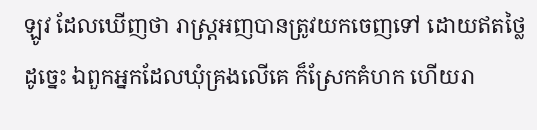ឡូវ ដែលឃើញថា រាស្ត្រអញបានត្រូវយកចេញទៅ ដោយឥតថ្លៃដូច្នេះ ឯពួកអ្នកដែលឃុំគ្រងលើគេ ក៏ស្រែកគំហក ហើយរា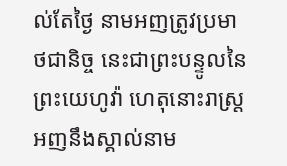ល់តែថ្ងៃ នាមអញត្រូវប្រមាថជានិច្ច នេះជាព្រះបន្ទូលនៃព្រះយេហូវ៉ា ហេតុនោះរាស្ត្រអញនឹងស្គាល់នាម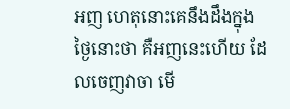អញ ហេតុនោះគេនឹងដឹងក្នុងថ្ងៃនោះថា គឺអញនេះហើយ ដែលចេញវាចា មើ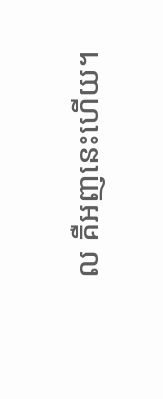ល គឺអញនេះហើយ។